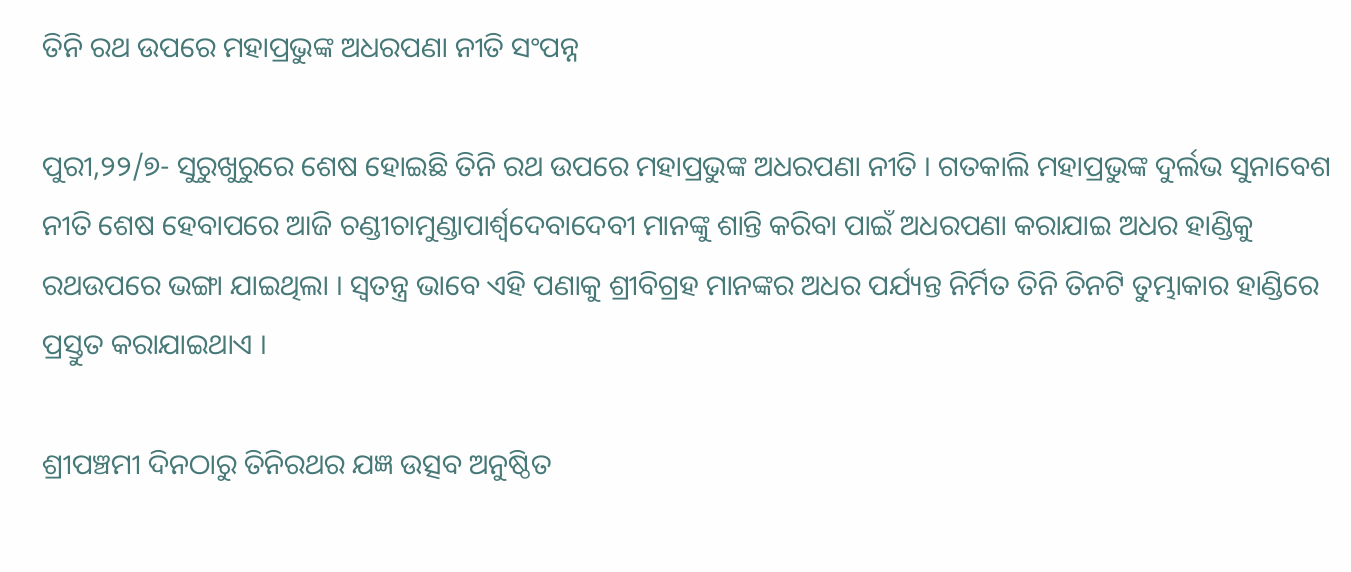ତିନି ରଥ ଉପରେ ମହାପ୍ରଭୁଙ୍କ ଅଧରପଣା ନୀତି ସଂପନ୍ନ

ପୁରୀ,୨୨/୭- ସୁରୁଖୁରୁରେ ଶେଷ ହୋଇଛି ତିନି ରଥ ଉପରେ ମହାପ୍ରଭୁଙ୍କ ଅଧରପଣା ନୀତି । ଗତକାଲି ମହାପ୍ରଭୁଙ୍କ ଦୁର୍ଲଭ ସୁନାବେଶ ନୀତି ଶେଷ ହେବାପରେ ଆଜି ଚଣ୍ଡୀଚାମୁଣ୍ଡାପାର୍ଶ୍ୱଦେବାଦେବୀ ମାନଙ୍କୁ ଶାନ୍ତି କରିବା ପାଇଁ ଅଧରପଣା କରାଯାଇ ଅଧର ହାଣ୍ଡିକୁ ରଥଉପରେ ଭଙ୍ଗା ଯାଇଥିଲା । ସ୍ୱତନ୍ତ୍ର ଭାବେ ଏହି ପଣାକୁ ଶ୍ରୀବିଗ୍ରହ ମାନଙ୍କର ଅଧର ପର୍ଯ୍ୟନ୍ତ ନିର୍ମିତ ତିନି ତିନଟି ତୁମ୍ଭାକାର ହାଣ୍ଡିରେ ପ୍ରସ୍ତୁତ କରାଯାଇଥାଏ ।

ଶ୍ରୀପଞ୍ଚମୀ ଦିନଠାରୁ ତିନିରଥର ଯଜ୍ଞ ଉତ୍ସବ ଅନୁଷ୍ଠିତ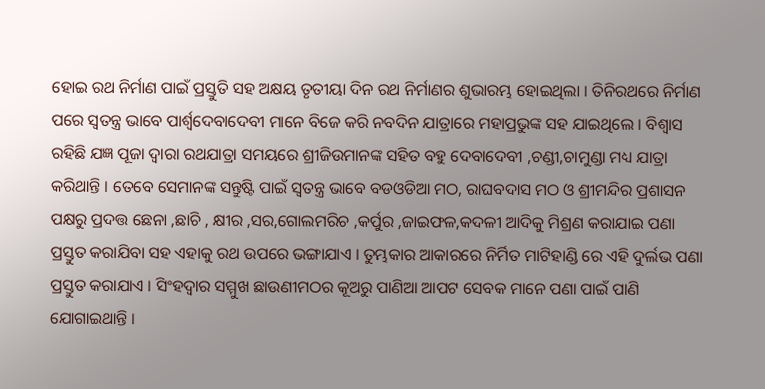ହୋଇ ରଥ ନିର୍ମାଣ ପାଇଁ ପ୍ରସ୍ତୁତି ସହ ଅକ୍ଷୟ ତୃତୀୟା ଦିନ ରଥ ନିର୍ମାଣର ଶୁଭାରମ୍ଭ ହୋଇଥିଲା । ତିନିରଥରେ ନିର୍ମାଣ ପରେ ସ୍ୱତନ୍ତ୍ର ଭାବେ ପାର୍ଶ୍ୱଦେବାଦେବୀ ମାନେ ବିଜେ କରି ନବଦିନ ଯାତ୍ରାରେ ମହାପ୍ରଭୁଙ୍କ ସହ ଯାଇଥିଲେ । ବିଶ୍ୱାସ ରହିଛି ଯଜ୍ଞ ପୂଜା ଦ୍ୱାରା ରଥଯାତ୍ରା ସମୟରେ ଶ୍ରୀଜିଉମାନଙ୍କ ସହିତ ବହୁ ଦେବାଦେବୀ ,ଚଣ୍ଡୀ,ଚାମୁଣ୍ଡା ମଧ୍ୟ ଯାତ୍ରା କରିଥାନ୍ତି । ତେବେ ସେମାନଙ୍କ ସନ୍ତୁଷ୍ଟି ପାଇଁ ସ୍ୱତନ୍ତ୍ର ଭାବେ ବଡଓଡିଆ ମଠ, ରାଘବଦାସ ମଠ ଓ ଶ୍ରୀମନ୍ଦିର ପ୍ରଶାସନ ପକ୍ଷରୁ ପ୍ରଦତ୍ତ ଛେନା ,ଛାଚି , କ୍ଷୀର ,ସର,ଗୋଲମରିଚ ,କର୍ପୁର ,ଜାଇଫଳ,କଦଳୀ ଆଦିକୁ ମିଶ୍ରଣ କରାଯାଇ ପଣା ପ୍ରସ୍ତୁତ କରାଯିବା ସହ ଏହାକୁ ରଥ ଉପରେ ଭଙ୍ଗାଯାଏ । ତୁମ୍ଭକାର ଆକାରରେ ନିର୍ମିତ ମାଟିହାଣ୍ଡି ରେ ଏହି ଦୁର୍ଲଭ ପଣା ପ୍ରସ୍ତୁତ କରାଯାଏ । ସିଂହଦ୍ୱାର ସମ୍ମୁଖ ଛାଉଣୀମଠର କୂଅରୁ ପାଣିଆ ଆପଟ ସେବକ ମାନେ ପଣା ପାଇଁ ପାଣି ଯୋଗାଇଥାନ୍ତି ।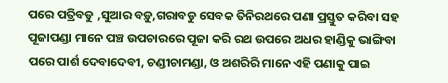ପରେ ପତ୍ରିବଡୁ ,ସୁଆର ବଡ଼ୁ,ଗରାବଡୁ ସେବକ ତିନିରଥରେ ପଣା ପ୍ରସ୍ତୁତ କରିବା ସହ ପୂଜାପଣ୍ଡା ମାନେ ପଞ୍ଚ ଉପଚାରରେ ପୂଜା କରି ରଥ ଉପରେ ଅଧର ହାଣ୍ଡିକୁ ଭାଙ୍ଗିବା ପରେ ପାର୍ଶ ଦେବାଦେବୀ, ଚଣ୍ଡୀଚାମଣ୍ଡା, ଓ ଅଶରିରି ମାନେ ଏହି ପଣାକୁ ପାଇ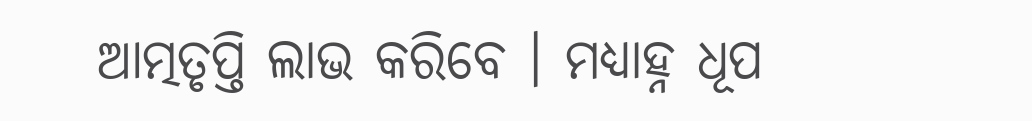ଆତ୍ମତୃପ୍ତି ଲାଭ କରିବେ । ମଧ୍ୟାହ୍ନ ଧୂପ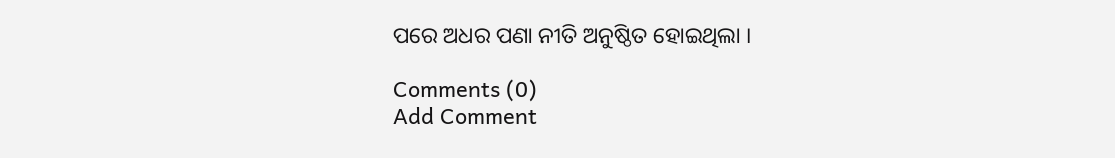ପରେ ଅଧର ପଣା ନୀତି ଅନୁଷ୍ଠିତ ହୋଇଥିଲା ।

Comments (0)
Add Comment